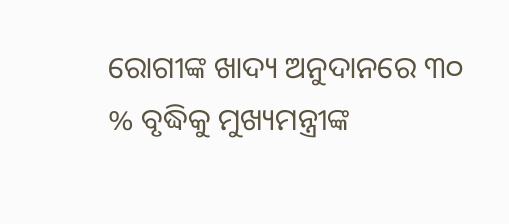ରୋଗୀଙ୍କ ଖାଦ୍ୟ ଅନୁଦାନରେ ୩୦ % ବୃଦ୍ଧିକୁ ମୁଖ୍ୟମନ୍ତ୍ରୀଙ୍କ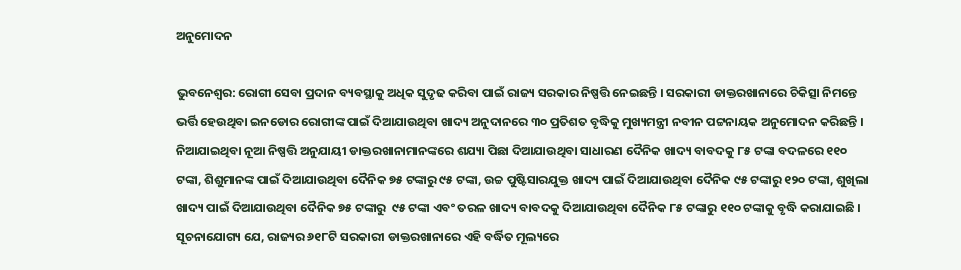ଅନୁମୋଦନ

ଭୁବନେଶ୍ୱର: ରୋଗୀ ସେବା ପ୍ରଦାନ ବ୍ୟବସ୍ଥାକୁ ଅଧିକ ସୁଦୃଢ କରିବା ପାଇଁ ରାଜ୍ୟ ସରକାର ନିଷ୍ପତ୍ତି ନେଇଛନ୍ତି । ସରକାରୀ ଡାକ୍ତରଖାନାରେ ଚିକିତ୍ସା ନିମନ୍ତେ ଭର୍ତ୍ତି ହେଉଥିବା ଇନଡୋର ରୋଗୀଙ୍କ ପାଇଁ ଦିଆଯାଉଥିବା ଖାଦ୍ୟ ଅନୁଦାନରେ ୩୦ ପ୍ରତିଶତ ବୃଦ୍ଧିକୁ ମୁଖ୍ୟମନ୍ତ୍ରୀ ନବୀନ ପଟ୍ଟନାୟକ ଅନୁମୋଦନ କରିଛନ୍ତି । ନିଆଯାଇଥିବା ନୂଆ ନିଷ୍ପତ୍ତି ଅନୁଯାୟୀ ଡାକ୍ତରଖାନାମାନଙ୍କରେ ଶଯ୍ୟା ପିଛା ଦିଆଯାଉଥିବା ସାଧାରଣ ଦୈନିକ ଖାଦ୍ୟ ବାବଦକୁ ୮୫ ଟଙ୍କା ବଦଳରେ ୧୧୦ ଟଙ୍କା, ଶିଶୁମାନଙ୍କ ପାଇଁ ଦିଆଯାଉଥିବା ଦୈନିକ ୭୫ ଟଙ୍କାରୁ ୯୫ ଟଙ୍କା, ଉଚ୍ଚ ପୁଷ୍ଟିସାରଯୁକ୍ତ ଖାଦ୍ୟ ପାଇଁ ଦିଆଯାଉଥିବା ଦୈନିକ ୯୫ ଟଙ୍କାରୁ ୧୨୦ ଟଙ୍କା, ଶୁଖିଲା ଖାଦ୍ୟ ପାଇଁ ଦିଆଯାଉଥିବା ଦୈନିକ ୭୫ ଟଙ୍କାରୁ  ୯୫ ଟଙ୍କା ଏବଂ ତରଳ ଖାଦ୍ୟ ବାବଦକୁ ଦିଆଯାଉଥିବା ଦୈନିକ ୮୫ ଟଙ୍କାରୁ ୧୧୦ ଟଙ୍କାକୁ ବୃଦ୍ଧି କରାଯାଇଛି । ସୂଚନାଯୋଗ୍ୟ ଯେ, ରାଜ୍ୟର ୬୧୮ଟି ସରକାରୀ ଡାକ୍ତରଖାନାରେ ଏହି ବର୍ଦ୍ଧିତ ମୂଲ୍ୟରେ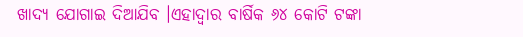ଖାଦ୍ୟ ଯୋଗାଇ ଦିଆଯିବ ।ଏହାଦ୍ୱାର ବାର୍ଷିକ ୬୪ କୋଟି ଟଙ୍କା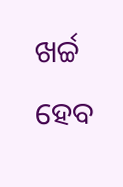ଖର୍ଚ୍ଚ ହେବ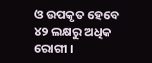ଓ ଉପକୃତ ହେବେ ୪୨ ଲକ୍ଷରୁ ଅଧିକ ରୋଗୀ ।